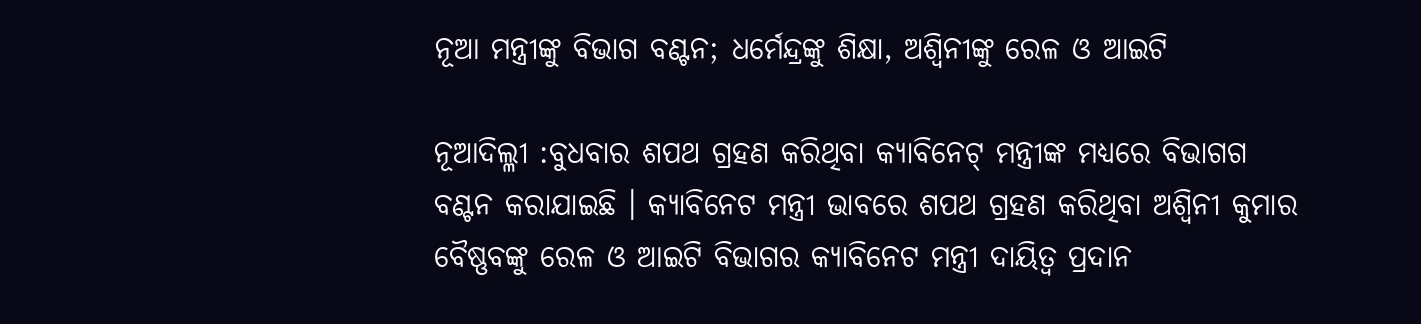ନୂଆ ମନ୍ତ୍ରୀଙ୍କୁ ବିଭାଗ ବଣ୍ଟନ; ଧର୍ମେନ୍ଦ୍ରଙ୍କୁ ଶିକ୍ଷା, ଅଶ୍ୱିନୀଙ୍କୁ ରେଳ ଓ ଆଇଟି

ନୂଆଦିଲ୍ଳୀ :ବୁଧବାର ଶପଥ ଗ୍ରହଣ କରିଥିବା କ୍ୟାବିନେଟ୍ ମନ୍ତ୍ରୀଙ୍କ ମଧ୍ୟରେ ବିଭାଗଗ ବଣ୍ଟନ କରାଯାଇଛି । କ୍ୟାବିନେଟ ମନ୍ତ୍ରୀ ଭାବରେ ଶପଥ ଗ୍ରହଣ କରିଥିବା ଅଶ୍ୱିନୀ କୁମାର ବୈଷ୍ଣବଙ୍କୁ ରେଳ ଓ ଆଇଟି ବିଭାଗର କ୍ୟାବିନେଟ ମନ୍ତ୍ରୀ ଦାୟିତ୍ୱ ପ୍ରଦାନ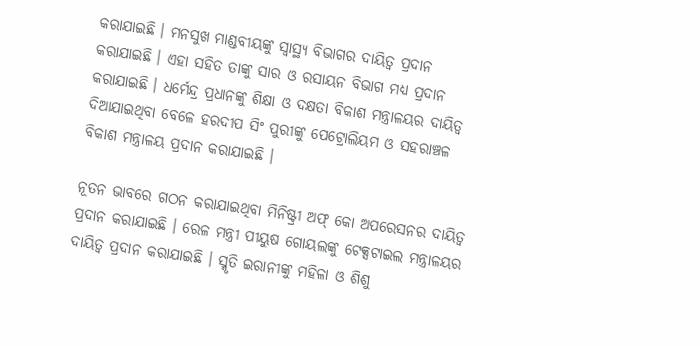କରାଯାଇଛି । ମନସୁଖ ମାଣ୍ଡବୀୟଙ୍କୁ ସ୍ୱାସ୍ଥ୍ୟ ବିଭାଗର ଦାୟିତ୍ୱ ପ୍ରଦାନ କରାଯାଇଛି । ଏହା ସହିତ ତାଙ୍କୁ ସାର ଓ ରସାୟନ ବିଭାଗ ମଧ୍ୟ ପ୍ରଦାନ କରାଯାଇଛି । ଧର୍ମେନ୍ଦ୍ର ପ୍ରଧାନଙ୍କୁ ଶିକ୍ଷା ଓ ଦକ୍ଷତା ବିକାଶ ମନ୍ତ୍ରାଳୟର ଦାୟିତ୍ୱ ଦିଆଯାଇଥିବା ବେଳେ ହରଦୀପ ସିଂ ପୁରୀଙ୍କୁ ପେଟ୍ରୋଲିୟମ ଓ ସହରାଞ୍ଚଳ ବିକାଶ ମନ୍ତ୍ରାଳୟ ପ୍ରଦାନ କରାଯାଇଛି ।

ନୂତନ ଭାବରେ ଗଠନ କରାଯାଇଥିବା ମିନିଷ୍ଟ୍ରୀ ଅଫ୍ କୋ ଅପରେସନର ଦାୟିତ୍ୱ ପ୍ରଦାନ କରାଯାଇଛି । ରେଳ ମନ୍ତ୍ରୀ ପୀୟୁଷ ଗୋୟଲଙ୍କୁ ଟେକ୍ସଟାଇଲ ମନ୍ତ୍ରାଳୟର ଦାୟିତ୍ୱ ପ୍ରଦାନ କରାଯାଇଛି । ସ୍ମୃତି ଇରାନୀଙ୍କୁ ମହିଳା ଓ ଶିଶୁ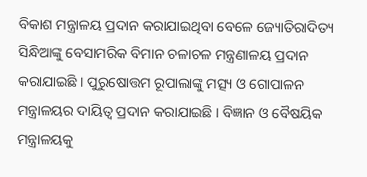ବିକାଶ ମନ୍ତ୍ରାଳୟ ପ୍ରଦାନ କରାଯାଇଥିବା ବେଳେ ଜ୍ୟୋତିରାଦିତ୍ୟ ସିନ୍ଧିଆଙ୍କୁ ବେସାମରିକ ବିମାନ ଚଳାଚଳ ମନ୍ତ୍ରଣାଳୟ ପ୍ରଦାନ କରାଯାଇଛି । ପୁରୁଷୋତ୍ତମ ରୂପାଲାଙ୍କୁ ମତ୍ସ୍ୟ ଓ ଗୋପାଳନ ମନ୍ତ୍ରାଳୟର ଦାୟିତ୍ୱ ପ୍ରଦାନ କରାଯାଇଛି । ବିଜ୍ଞାନ ଓ ବୈଷୟିକ ମନ୍ତ୍ରାଳୟକୁ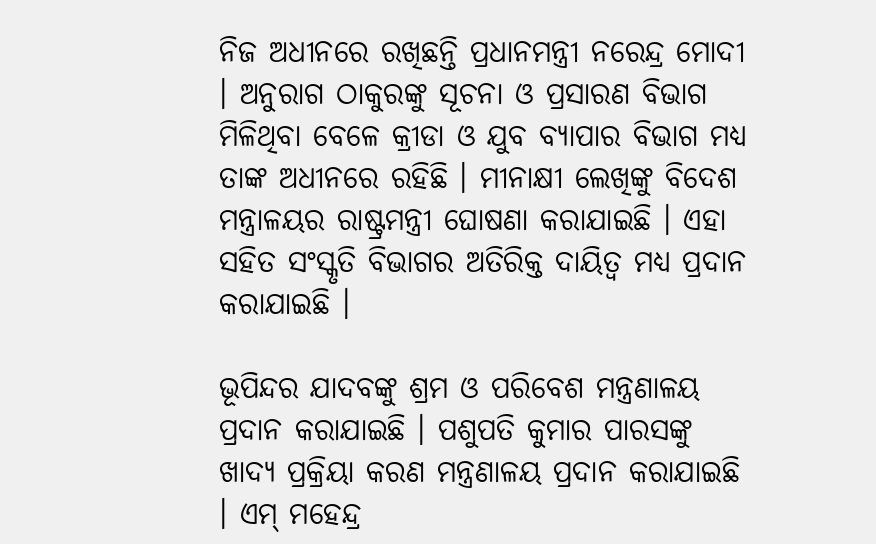ନିଜ ଅଧୀନରେ ରଖିଛନ୍ତି ପ୍ରଧାନମନ୍ତ୍ରୀ ନରେନ୍ଦ୍ର ମୋଦୀ । ଅନୁରାଗ ଠାକୁରଙ୍କୁ ସୂଚନା ଓ ପ୍ରସାରଣ ବିଭାଗ ମିଳିଥିବା ବେଳେ କ୍ରୀଡା ଓ ଯୁବ ବ୍ୟାପାର ବିଭାଗ ମଧ୍ୟ ତାଙ୍କ ଅଧୀନରେ ରହିଛି । ମୀନାକ୍ଷୀ ଲେଖିଙ୍କୁ ବିଦେଶ ମନ୍ତ୍ରାଳୟର ରାଷ୍ଟ୍ରମନ୍ତ୍ରୀ ଘୋଷଣା କରାଯାଇଛି । ଏହା ସହିତ ସଂସ୍କୃତି ବିଭାଗର ଅତିରିକ୍ତ ଦାୟିତ୍ୱ ମଧ୍ୟ ପ୍ରଦାନ କରାଯାଇଛି ।

ଭୂପିନ୍ଦର ଯାଦବଙ୍କୁ ଶ୍ରମ ଓ ପରିବେଶ ମନ୍ତ୍ରଣାଳୟ ପ୍ରଦାନ କରାଯାଇଛି । ପଶୁପତି କୁମାର ପାରସଙ୍କୁ ଖାଦ୍ୟ ପ୍ରକ୍ରିୟା କରଣ ମନ୍ତ୍ରଣାଳୟ ପ୍ରଦାନ କରାଯାଇଛି । ଏମ୍ ମହେନ୍ଦ୍ର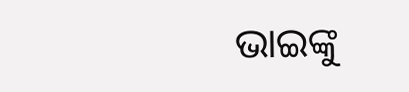ଭାଇଙ୍କୁ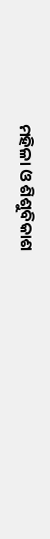ମହିଳା ଓ ଶିଶୁବିକାଶ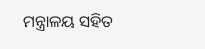ମନ୍ତ୍ରାଳୟ ସହିତ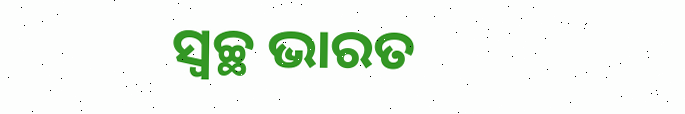ସ୍ୱଚ୍ଛ ଭାରତ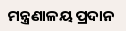ମନ୍ତ୍ରଣାଳୟ ପ୍ରଦାନ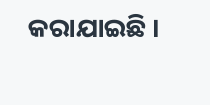କରାଯାଇଛି ।